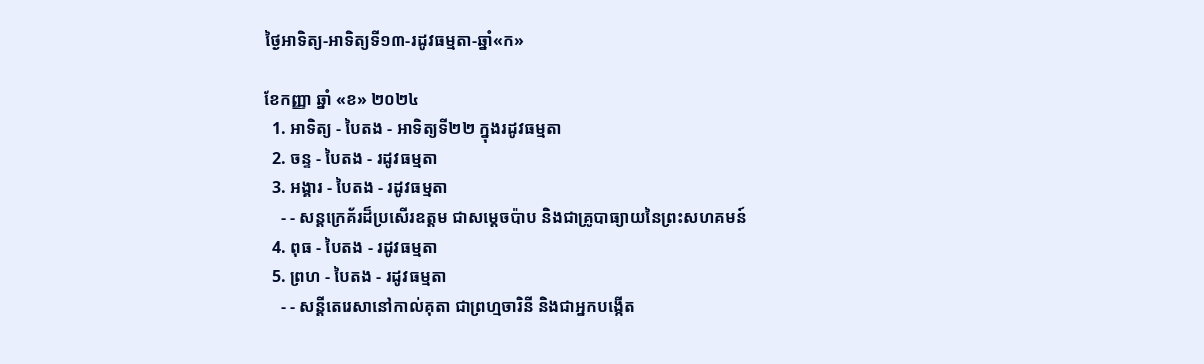ថ្ងៃអាទិត្យ-អាទិត្យទី១៣-រដូវធម្មតា-ឆ្នាំ«ក»

ខែកញ្ញា ឆ្នាំ «ខ» ២០២៤
  1. អាទិត្យ - បៃតង - អាទិត្យទី២២ ក្នុងរដូវធម្មតា
  2. ចន្ទ - បៃតង - រដូវធម្មតា
  3. អង្គារ - បៃតង - រដូវធម្មតា
    - - សន្តក្រេគ័រដ៏ប្រសើរឧត្តម ជាសម្ដេចប៉ាប និងជាគ្រូបាធ្យាយនៃព្រះសហគមន៍
  4. ពុធ - បៃតង - រដូវធម្មតា
  5. ព្រហ - បៃតង - រដូវធម្មតា
    - - សន្តីតេរេសានៅកាល់គុតា ជាព្រហ្មចារិនី និងជាអ្នកបង្កើត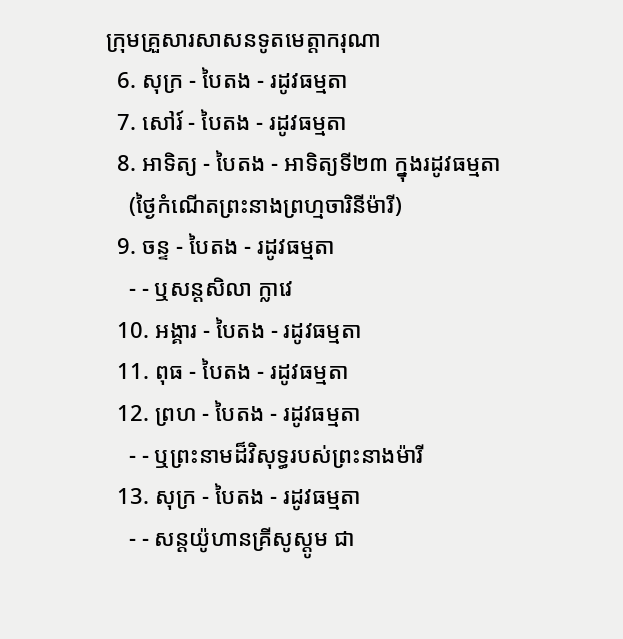ក្រុមគ្រួសារសាសនទូតមេត្ដាករុណា
  6. សុក្រ - បៃតង - រដូវធម្មតា
  7. សៅរ៍ - បៃតង - រដូវធម្មតា
  8. អាទិត្យ - បៃតង - អាទិត្យទី២៣ ក្នុងរដូវធម្មតា
    (ថ្ងៃកំណើតព្រះនាងព្រហ្មចារិនីម៉ារី)
  9. ចន្ទ - បៃតង - រដូវធម្មតា
    - - ឬសន្តសិលា ក្លាវេ
  10. អង្គារ - បៃតង - រដូវធម្មតា
  11. ពុធ - បៃតង - រដូវធម្មតា
  12. ព្រហ - បៃតង - រដូវធម្មតា
    - - ឬព្រះនាមដ៏វិសុទ្ធរបស់ព្រះនាងម៉ារី
  13. សុក្រ - បៃតង - រដូវធម្មតា
    - - សន្តយ៉ូហានគ្រីសូស្តូម ជា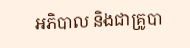អភិបាល និងជាគ្រូបា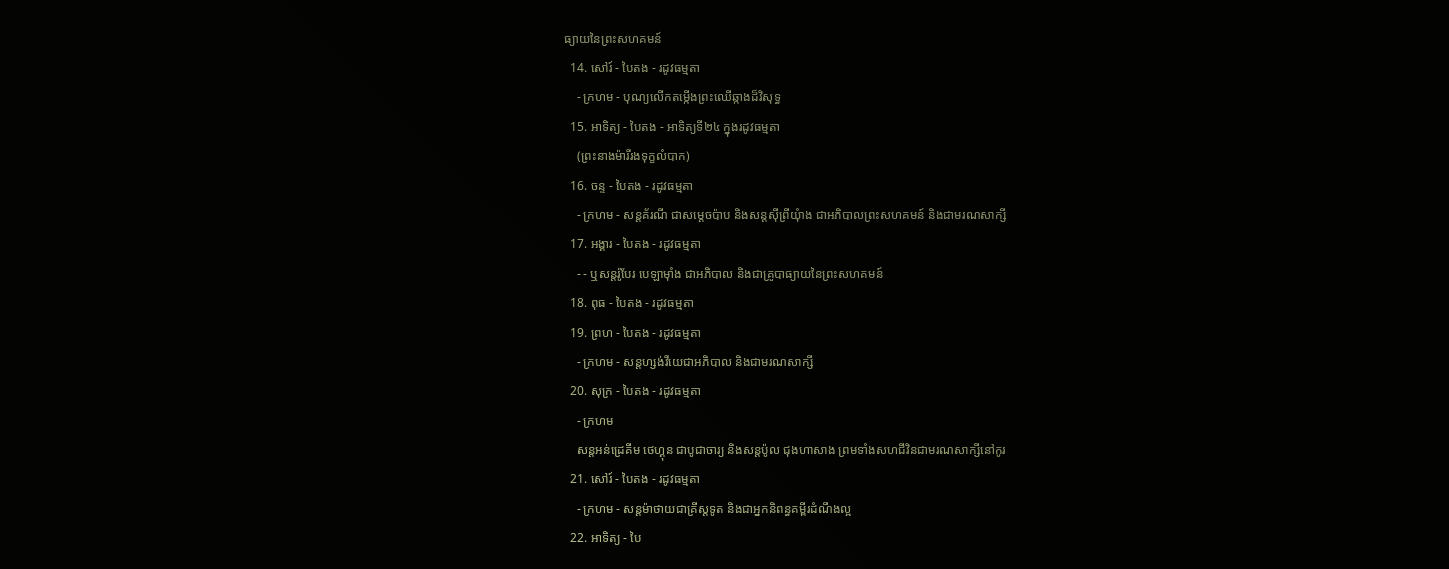ធ្យាយនៃព្រះសហគមន៍
  14. សៅរ៍ - បៃតង - រដូវធម្មតា
    - ក្រហម - បុណ្យលើកតម្កើងព្រះឈើឆ្កាងដ៏វិសុទ្ធ
  15. អាទិត្យ - បៃតង - អាទិត្យទី២៤ ក្នុងរដូវធម្មតា
    (ព្រះនាងម៉ារីរងទុក្ខលំបាក)
  16. ចន្ទ - បៃតង - រដូវធម្មតា
    - ក្រហម - សន្តគ័រណី ជាសម្ដេចប៉ាប និងសន្តស៊ីព្រីយុំាង ជាអភិបាលព្រះសហគមន៍ និងជាមរណសាក្សី
  17. អង្គារ - បៃតង - រដូវធម្មតា
    - - ឬសន្តរ៉ូបែរ បេឡាម៉ាំង ជាអភិបាល និងជាគ្រូបាធ្យាយនៃព្រះសហគមន៍
  18. ពុធ - បៃតង - រដូវធម្មតា
  19. ព្រហ - បៃតង - រដូវធម្មតា
    - ក្រហម - សន្តហ្សង់វីយេជាអភិបាល និងជាមរណសាក្សី
  20. សុក្រ - បៃតង - រដូវធម្មតា
    - ក្រហម
    សន្តអន់ដ្រេគីម ថេហ្គុន ជាបូជាចារ្យ និងសន្តប៉ូល ជុងហាសាង ព្រមទាំងសហជីវិនជាមរណសាក្សីនៅកូរ
  21. សៅរ៍ - បៃតង - រដូវធម្មតា
    - ក្រហម - សន្តម៉ាថាយជាគ្រីស្តទូត និងជាអ្នកនិពន្ធគម្ពីរដំណឹងល្អ
  22. អាទិត្យ - បៃ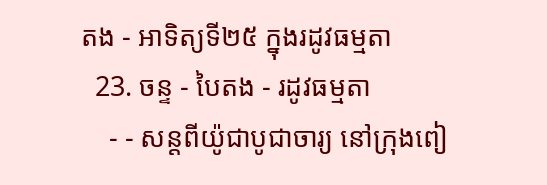តង - អាទិត្យទី២៥ ក្នុងរដូវធម្មតា
  23. ចន្ទ - បៃតង - រដូវធម្មតា
    - - សន្តពីយ៉ូជាបូជាចារ្យ នៅក្រុងពៀ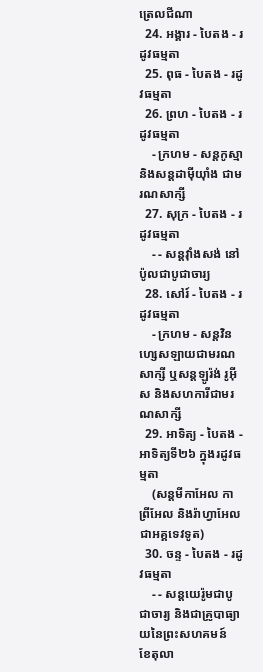ត្រេលជីណា
  24. អង្គារ - បៃតង - រដូវធម្មតា
  25. ពុធ - បៃតង - រដូវធម្មតា
  26. ព្រហ - បៃតង - រដូវធម្មតា
    - ក្រហម - សន្តកូស្មា និងសន្តដាម៉ីយុាំង ជាមរណសាក្សី
  27. សុក្រ - បៃតង - រដូវធម្មតា
    - - សន្តវុាំងសង់ នៅប៉ូលជាបូជាចារ្យ
  28. សៅរ៍ - បៃតង - រដូវធម្មតា
    - ក្រហម - សន្តវិនហ្សេសឡាយជាមរណសាក្សី ឬសន្តឡូរ៉ង់ រូអ៊ីស និងសហការីជាមរណសាក្សី
  29. អាទិត្យ - បៃតង - អាទិត្យទី២៦ ក្នុងរដូវធម្មតា
    (សន្តមីកាអែល កាព្រីអែល និងរ៉ាហ្វាអែលជាអគ្គទេវទូត)
  30. ចន្ទ - បៃតង - រដូវធម្មតា
    - - សន្ដយេរ៉ូមជាបូជាចារ្យ និងជាគ្រូបាធ្យាយនៃព្រះសហគមន៍
ខែតុលា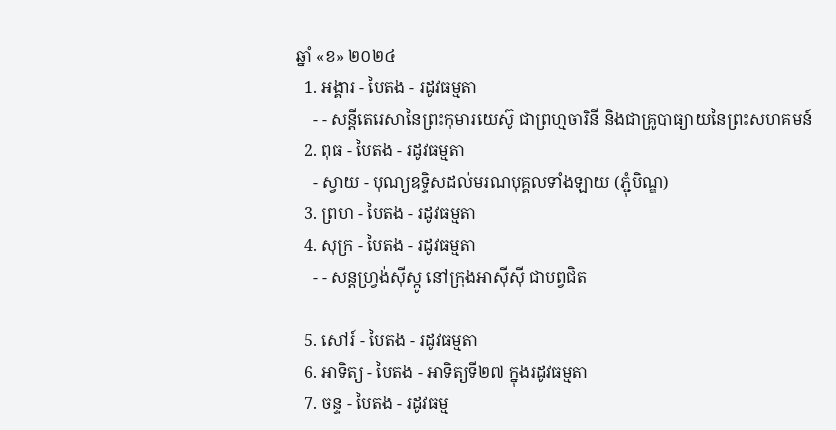ឆ្នាំ «ខ» ២០២៤
  1. អង្គារ - បៃតង - រដូវធម្មតា
    - - សន្តីតេរេសានៃព្រះកុមារយេស៊ូ ជាព្រហ្មចារិនី និងជាគ្រូបាធ្យាយនៃព្រះសហគមន៍
  2. ពុធ - បៃតង - រដូវធម្មតា
    - ស្វាយ - បុណ្យឧទ្ទិសដល់មរណបុគ្គលទាំងឡាយ (ភ្ជុំបិណ្ឌ)
  3. ព្រហ - បៃតង - រដូវធម្មតា
  4. សុក្រ - បៃតង - រដូវធម្មតា
    - - សន្តហ្វ្រង់ស៊ីស្កូ នៅក្រុងអាស៊ីស៊ី ជាបព្វជិត

  5. សៅរ៍ - បៃតង - រដូវធម្មតា
  6. អាទិត្យ - បៃតង - អាទិត្យទី២៧ ក្នុងរដូវធម្មតា
  7. ចន្ទ - បៃតង - រដូវធម្ម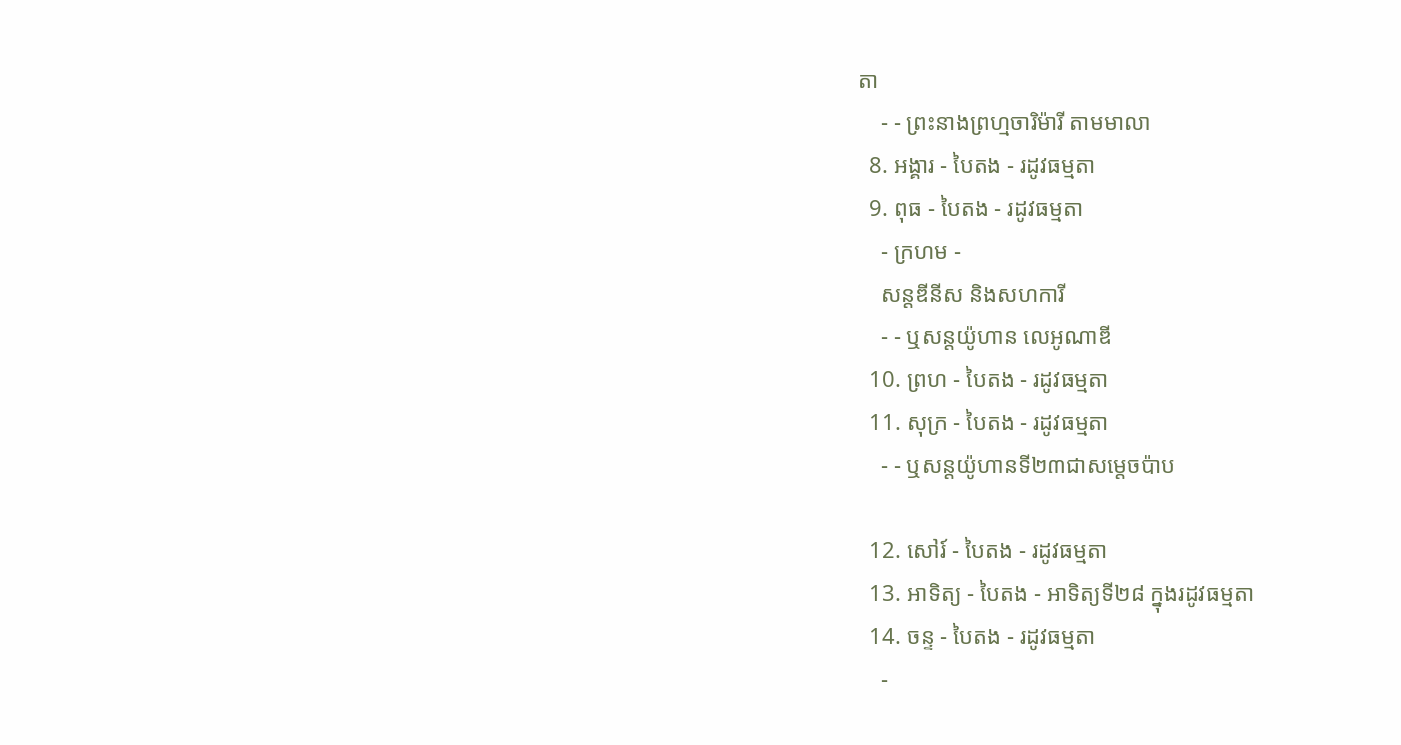តា
    - - ព្រះនាងព្រហ្មចារិម៉ារី តាមមាលា
  8. អង្គារ - បៃតង - រដូវធម្មតា
  9. ពុធ - បៃតង - រដូវធម្មតា
    - ក្រហម -
    សន្តឌីនីស និងសហការី
    - - ឬសន្តយ៉ូហាន លេអូណាឌី
  10. ព្រហ - បៃតង - រដូវធម្មតា
  11. សុក្រ - បៃតង - រដូវធម្មតា
    - - ឬសន្តយ៉ូហានទី២៣ជាសម្តេចប៉ាប

  12. សៅរ៍ - បៃតង - រដូវធម្មតា
  13. អាទិត្យ - បៃតង - អាទិត្យទី២៨ ក្នុងរដូវធម្មតា
  14. ចន្ទ - បៃតង - រដូវធម្មតា
    -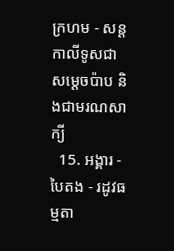ក្រហម - សន្ដកាលីទូសជាសម្ដេចប៉ាប និងជាមរណសាក្យី
  15. អង្គារ - បៃតង - រដូវធម្មតា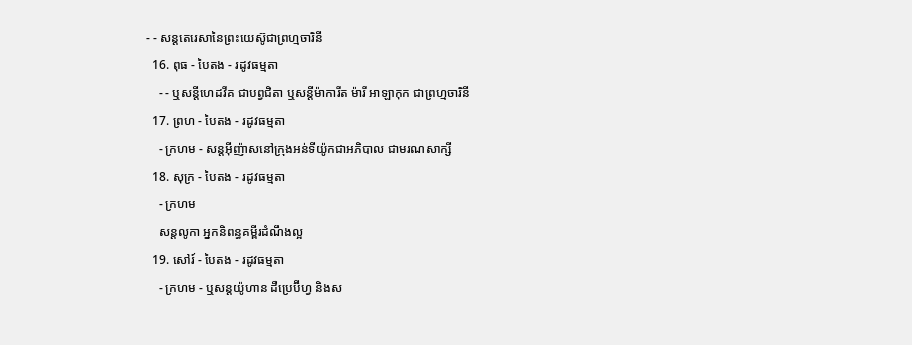- - សន្តតេរេសានៃព្រះយេស៊ូជាព្រហ្មចារិនី
  16. ពុធ - បៃតង - រដូវធម្មតា
    - - ឬសន្ដីហេដវីគ ជាបព្វជិតា ឬសន្ដីម៉ាការីត ម៉ារី អាឡាកុក ជាព្រហ្មចារិនី
  17. ព្រហ - បៃតង - រដូវធម្មតា
    - ក្រហម - សន្តអ៊ីញ៉ាសនៅក្រុងអន់ទីយ៉ូកជាអភិបាល ជាមរណសាក្សី
  18. សុក្រ - បៃតង - រដូវធម្មតា
    - ក្រហម
    សន្តលូកា អ្នកនិពន្ធគម្ពីរដំណឹងល្អ
  19. សៅរ៍ - បៃតង - រដូវធម្មតា
    - ក្រហម - ឬសន្ដយ៉ូហាន ដឺប្រេប៊ីហ្វ និងស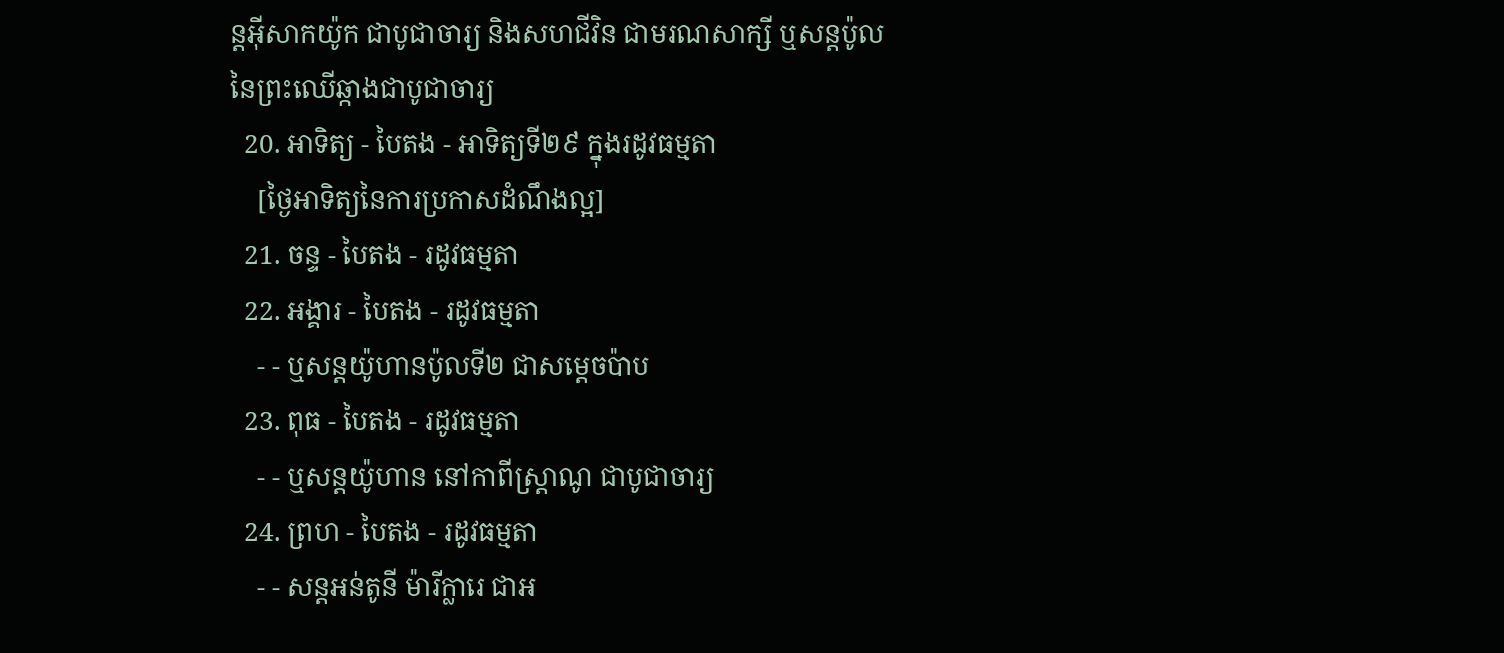ន្ដអ៊ីសាកយ៉ូក ជាបូជាចារ្យ និងសហជីវិន ជាមរណសាក្សី ឬសន្ដប៉ូលនៃព្រះឈើឆ្កាងជាបូជាចារ្យ
  20. អាទិត្យ - បៃតង - អាទិត្យទី២៩ ក្នុងរដូវធម្មតា
    [ថ្ងៃអាទិត្យនៃការប្រកាសដំណឹងល្អ]
  21. ចន្ទ - បៃតង - រដូវធម្មតា
  22. អង្គារ - បៃតង - រដូវធម្មតា
    - - ឬសន្តយ៉ូហានប៉ូលទី២ ជាសម្ដេចប៉ាប
  23. ពុធ - បៃតង - រដូវធម្មតា
    - - ឬសន្ដយ៉ូហាន នៅកាពីស្រ្ដាណូ ជាបូជាចារ្យ
  24. ព្រហ - បៃតង - រដូវធម្មតា
    - - សន្តអន់តូនី ម៉ារីក្លារេ ជាអ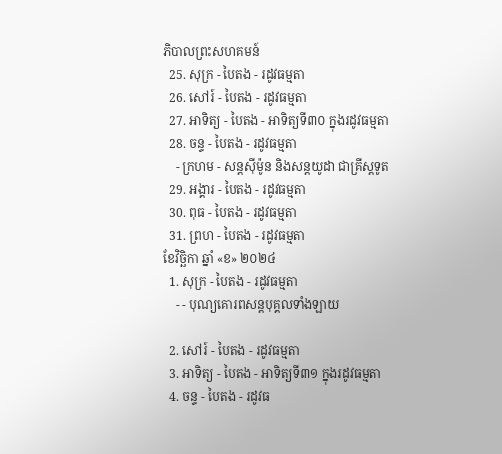ភិបាលព្រះសហគមន៍
  25. សុក្រ - បៃតង - រដូវធម្មតា
  26. សៅរ៍ - បៃតង - រដូវធម្មតា
  27. អាទិត្យ - បៃតង - អាទិត្យទី៣០ ក្នុងរដូវធម្មតា
  28. ចន្ទ - បៃតង - រដូវធម្មតា
    - ក្រហម - សន្ដស៊ីម៉ូន និងសន្ដយូដា ជាគ្រីស្ដទូត
  29. អង្គារ - បៃតង - រដូវធម្មតា
  30. ពុធ - បៃតង - រដូវធម្មតា
  31. ព្រហ - បៃតង - រដូវធម្មតា
ខែវិច្ឆិកា ឆ្នាំ «ខ» ២០២៤
  1. សុក្រ - បៃតង - រដូវធម្មតា
    - - បុណ្យគោរពសន្ដបុគ្គលទាំងឡាយ

  2. សៅរ៍ - បៃតង - រដូវធម្មតា
  3. អាទិត្យ - បៃតង - អាទិត្យទី៣១ ក្នុងរដូវធម្មតា
  4. ចន្ទ - បៃតង - រដូវធ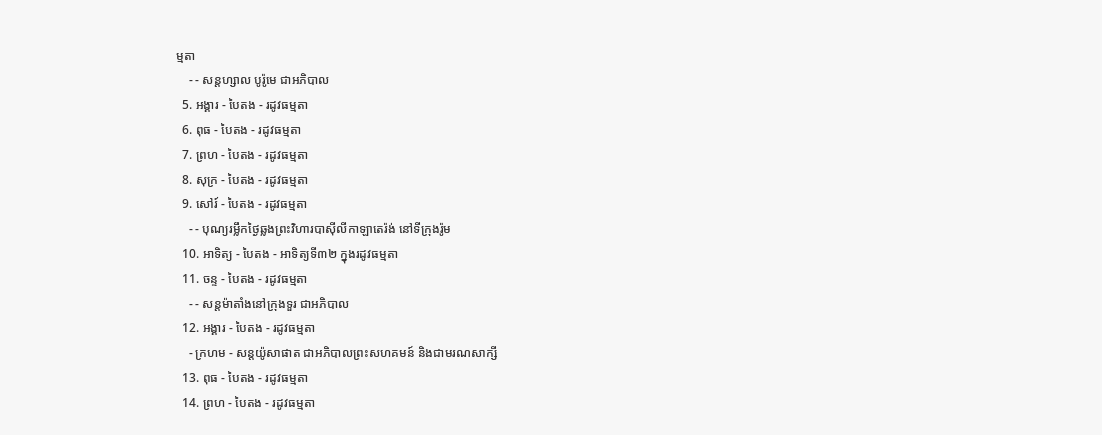ម្មតា
    - - សន្ដហ្សាល បូរ៉ូមេ ជាអភិបាល
  5. អង្គារ - បៃតង - រដូវធម្មតា
  6. ពុធ - បៃតង - រដូវធម្មតា
  7. ព្រហ - បៃតង - រដូវធម្មតា
  8. សុក្រ - បៃតង - រដូវធម្មតា
  9. សៅរ៍ - បៃតង - រដូវធម្មតា
    - - បុណ្យរម្លឹកថ្ងៃឆ្លងព្រះវិហារបាស៊ីលីកាឡាតេរ៉ង់ នៅទីក្រុងរ៉ូម
  10. អាទិត្យ - បៃតង - អាទិត្យទី៣២ ក្នុងរដូវធម្មតា
  11. ចន្ទ - បៃតង - រដូវធម្មតា
    - - សន្ដម៉ាតាំងនៅក្រុងទួរ ជាអភិបាល
  12. អង្គារ - បៃតង - រដូវធម្មតា
    - ក្រហម - សន្ដយ៉ូសាផាត ជាអភិបាលព្រះសហគមន៍ និងជាមរណសាក្សី
  13. ពុធ - បៃតង - រដូវធម្មតា
  14. ព្រហ - បៃតង - រដូវធម្មតា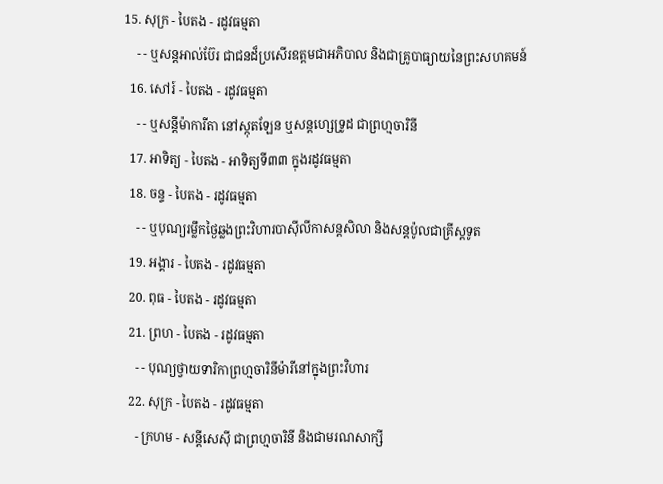15. សុក្រ - បៃតង - រដូវធម្មតា
    - - ឬសន្ដអាល់ប៊ែរ ជាជនដ៏ប្រសើរឧត្ដមជាអភិបាល និងជាគ្រូបាធ្យាយនៃព្រះសហគមន៍
  16. សៅរ៍ - បៃតង - រដូវធម្មតា
    - - ឬសន្ដីម៉ាការីតា នៅស្កុតឡែន ឬសន្ដហ្សេទ្រូដ ជាព្រហ្មចារិនី
  17. អាទិត្យ - បៃតង - អាទិត្យទី៣៣ ក្នុងរដូវធម្មតា
  18. ចន្ទ - បៃតង - រដូវធម្មតា
    - - ឬបុណ្យរម្លឹកថ្ងៃឆ្លងព្រះវិហារបាស៊ីលីកាសន្ដសិលា និងសន្ដប៉ូលជាគ្រីស្ដទូត
  19. អង្គារ - បៃតង - រដូវធម្មតា
  20. ពុធ - បៃតង - រដូវធម្មតា
  21. ព្រហ - បៃតង - រដូវធម្មតា
    - - បុណ្យថ្វាយទារិកាព្រហ្មចារិនីម៉ារីនៅក្នុងព្រះវិហារ
  22. សុក្រ - បៃតង - រដូវធម្មតា
    - ក្រហម - សន្ដីសេស៊ី ជាព្រហ្មចារិនី និងជាមរណសាក្សី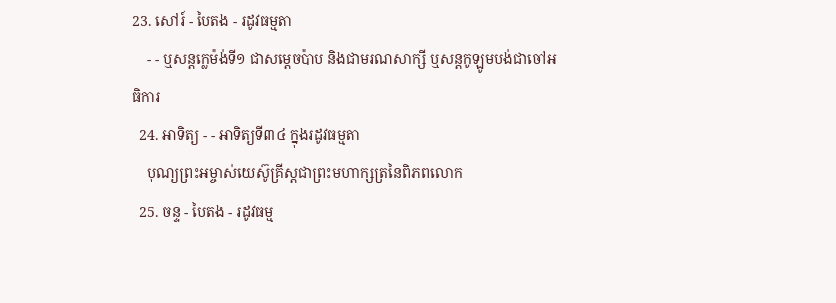23. សៅរ៍ - បៃតង - រដូវធម្មតា
    - - ឬសន្ដក្លេម៉ង់ទី១ ជាសម្ដេចប៉ាប និងជាមរណសាក្សី ឬសន្ដកូឡូមបង់ជាចៅអធិការ
  24. អាទិត្យ - - អាទិត្យទី៣៤ ក្នុងរដូវធម្មតា
    បុណ្យព្រះអម្ចាស់យេស៊ូគ្រីស្ដជាព្រះមហាក្សត្រនៃពិភពលោក
  25. ចន្ទ - បៃតង - រដូវធម្ម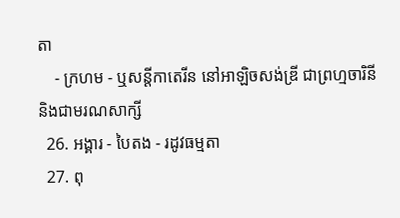តា
    - ក្រហម - ឬសន្ដីកាតេរីន នៅអាឡិចសង់ឌ្រី ជាព្រហ្មចារិនី និងជាមរណសាក្សី
  26. អង្គារ - បៃតង - រដូវធម្មតា
  27. ពុ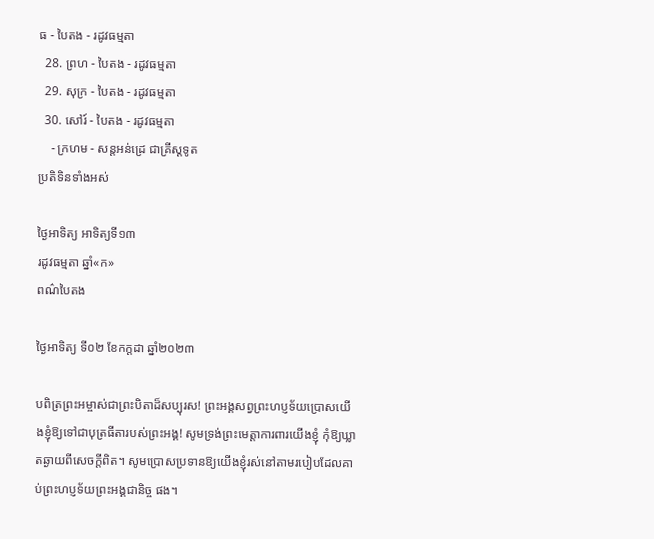ធ - បៃតង - រដូវធម្មតា
  28. ព្រហ - បៃតង - រដូវធម្មតា
  29. សុក្រ - បៃតង - រដូវធម្មតា
  30. សៅរ៍ - បៃតង - រដូវធម្មតា
    - ក្រហម - សន្ដអន់ដ្រេ ជាគ្រីស្ដទូត
ប្រតិទិនទាំងអស់

ថ្ងៃអាទិត្យ អាទិត្យទី១៣
រដូវធម្មតា ឆ្នាំ«ក»
ពណ៌បៃតង

ថ្ងៃអាទិត្យ ទី០២ ខែកក្ដដា ឆ្នាំ២០២៣

បពិត្រព្រះអម្ចាស់ជាព្រះបិតាដ៏សប្បុរស! ព្រះអង្គសព្វព្រះហប្ញទ័យប្រោសយើងខ្ញុំឱ្យទៅជាបុត្រធីតារបស់ព្រះអង្គ! សូមទ្រង់ព្រះមេត្តាការពារយើងខ្ញុំ កុំឱ្យឃ្លាតឆ្ងាយពីសេចក្តីពិត។ សូមប្រោសប្រទានឱ្យយើងខ្ញុំរស់នៅតាមរបៀបដែលគាប់ព្រះហប្ញទ័យព្រះអង្គជានិច្ច ផង។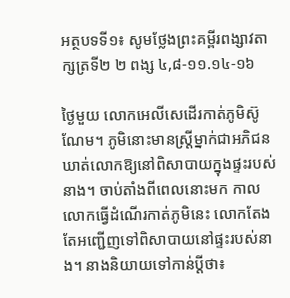អត្ថបទទី១៖ សូមថ្លែងព្រះគម្ពីរពង្សាវតាក្សត្រទី២ ២ ពង្ស ៤,៨-១១.១៤-១៦

ថ្ងៃមួយ លោកអេលីសេដើរកាត់ភូមិស៊ូណែម។ ភូមិនោះមានស្ត្រីម្នាក់ជាអភិជន ឃាត់លោកឱ្យនៅពិសាបាយក្នុងផ្ទះរបស់នាង។ ចាប់តាំងពីពេលនោះមក កាលលោកធ្វើដំណើរកាត់ភូមិនេះ លោកតែងតែអញ្ជើញទៅពិសាបាយនៅផ្ទះរបស់នាង។ នាងនិយាយទៅកាន់ប្តីថា៖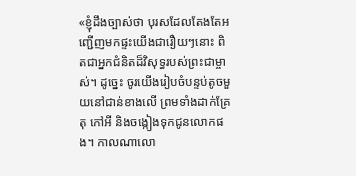«ខ្ញុំដឹងច្បាស់ថា បុរសដែលតែងតែអញ្ជើញមកផ្ទះយើងជារឿយៗនោះ ពិតជាអ្នកជំនិតដ៏វិសុទ្ធរបស់ព្រះជាម្ចាស់។ ដូច្នេះ ចូរយើងរៀបចំបន្ទប់តូចមួយនៅជាន់ខាងលើ ព្រមទាំងដាក់គ្រែ តុ កៅអី និងចង្កៀងទុកជូនលោកផង។ កាលណាលោ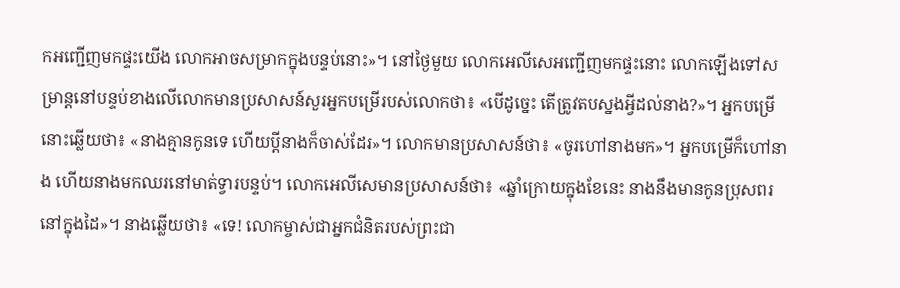កអញ្ជើញមកផ្ទះយើង លោកអាចសម្រាកក្នុងបន្ទប់នោះ»។ នៅថ្ងៃមួយ លោកអេលីសេអញ្ជើញមកផ្ទះនោះ លោកឡើងទៅសម្រាន្តនៅបន្ទប់ខាងលើលោកមានប្រសាសន៍សួរអ្នកបម្រើរបស់លោកថា៖ «បើដូច្នេះ តើត្រូវតបស្នងអ្វីដល់នាង?»។ អ្នកបម្រើនោះឆ្លើយថា៖ «នាងគ្មានកូនទេ ហើយប្តីនាងក៏ចាស់ដែរ»។ លោកមានប្រសាសន៍ថា៖ «ចូរហៅនាងមក»។ អ្នកបម្រើក៏ហៅនាង ហើយនាងមកឈរនៅមាត់ទ្វារបន្ទប់។ លោកអេលីសេមានប្រសាសន៍ថា៖ «ឆ្នាំក្រោយក្នុងខែនេះ នាងនឹងមានកូនប្រុសពរនៅក្នុងដៃ»។ នាងឆ្លើយថា៖ «ទេ! លោកម្ចាស់ជាអ្នកជំនិតរបស់ព្រះជា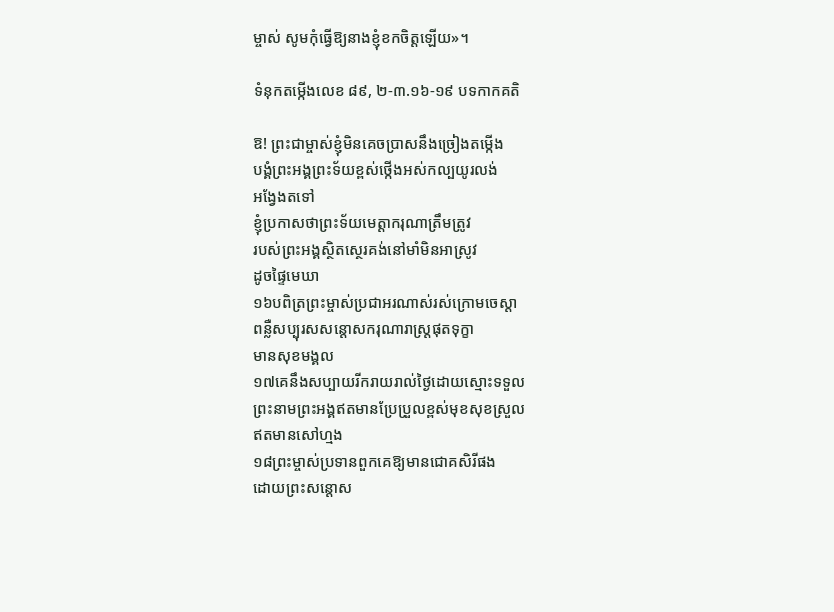ម្ចាស់ សូមកុំធ្វើឱ្យនាងខ្ញុំខកចិត្តឡើយ»។

ទំនុកតម្កើងលេខ ៨៩, ២-៣.១៦-១៩ បទកាកគតិ

ឱ! ព្រះជាម្ចាស់ខ្ញុំមិនគេចប្រាសនឹងច្រៀងតម្កើង
បង្គំព្រះអង្គព្រះទ័យខ្ពស់ថ្កើងអស់កល្បយូរលង់
អង្វែងតទៅ
ខ្ញុំប្រកាសថាព្រះទ័យមេត្តាករុណាត្រឹមត្រូវ
របស់ព្រះអង្គស្ថិតស្ថេរគង់នៅមាំមិនអាស្រូវ
ដូចផ្ទៃមេឃា
១៦បពិត្រព្រះម្ចាស់ប្រជាអរណាស់រស់ក្រោមចេស្តា
ពន្លឺសប្បុរសសន្តោសករុណារាស្ត្រផុតទុក្ខា
មានសុខមង្គល
១៧គេនឹងសប្បាយរីករាយរាល់ថ្ងៃដោយស្មោះទទួល
ព្រះនាមព្រះអង្គឥតមានប្រែប្រួលខ្ពស់មុខសុខស្រួល
ឥតមានសៅហ្មង
១៨ព្រះម្ចាស់ប្រទានពួកគេឱ្យមានជោគសិរីផង
ដោយព្រះសន្តោស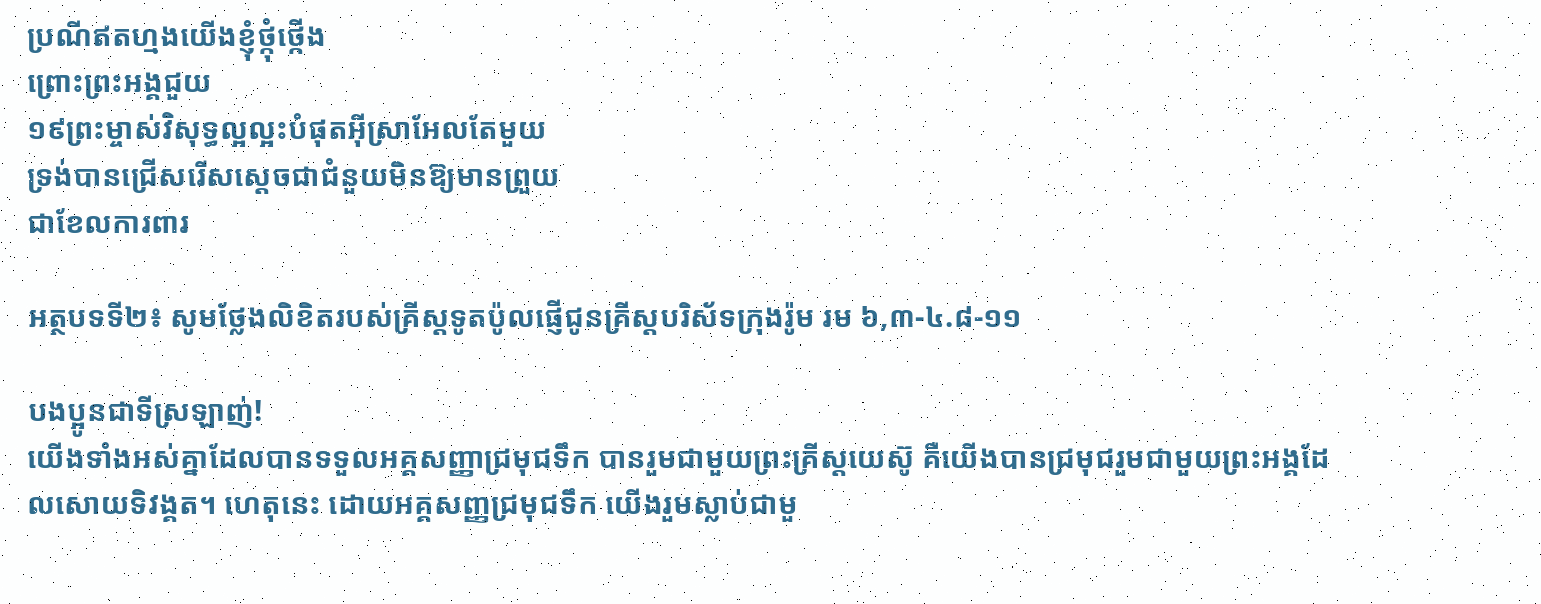ប្រណីឥតហ្មងយើងខ្ញុំថ្កុំថ្កើង
ព្រោះព្រះអង្គជួយ
១៩ព្រះម្ចាស់វិសុទ្ធល្អល្អះបំផុតអ៊ីស្រាអែលតែមួយ
ទ្រង់បានជ្រើសរើសស្តេចជាជំនួយមិនឱ្យមានព្រួយ
ជាខែលការពារ

អត្ថបទទី២៖ សូមថ្លែងលិខិតរបស់គ្រីស្តទូតប៉ូលផ្ញើជូនគ្រីស្តបរិស័ទក្រុងរ៉ូម រម ៦,៣-៤.៨-១១

បងប្អូនជាទីស្រឡាញ់!
យើងទាំងអស់គ្នាដែលបានទទួលអគ្គសញ្ញាជ្រមុជទឹក បានរួមជាមួយព្រះគ្រីស្តយេស៊ូ គឺយើងបានជ្រមុជរួមជាមួយព្រះអង្គដែលសោយទិវង្គត។ ហេតុនេះ ដោយអគ្គសញ្ញជ្រមុជទឹក យើងរួមស្លាប់ជាមួ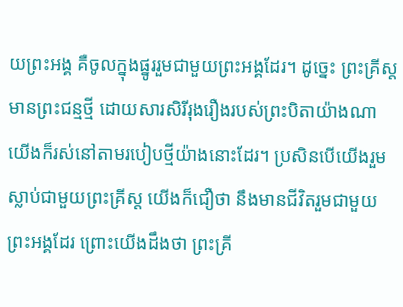យព្រះអង្គ គឺចូលក្នុងផ្នូររួមជាមួយព្រះអង្គដែរ។ ដូច្នេះ ព្រះគ្រីស្តមានព្រះជន្មថ្មី ដោយសារសិរីរុងរឿងរបស់ព្រះបិតាយ៉ាងណា យើងក៏រស់នៅតាមរបៀបថ្មីយ៉ាងនោះដែរ។ ប្រសិនបើយើងរួមស្លាប់ជាមួយព្រះគ្រីស្ត យើងក៏ជឿថា នឹងមានជីវិតរួមជាមួយព្រះអង្គដែរ ព្រោះយើងដឹងថា ព្រះគ្រី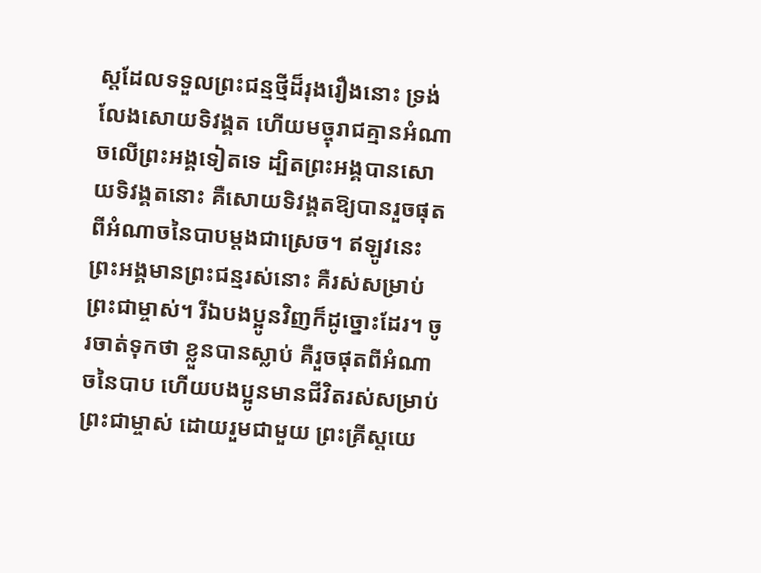ស្តដែលទទួលព្រះជន្មថ្មីដ៏រុងរឿងនោះ ទ្រង់លែងសោយទិវង្គត ហើយមច្ចុរាជគ្មានអំណាចលើព្រះអង្គទៀតទេ ដ្បិតព្រះអង្គបានសោយទិវង្គតនោះ គឺសោយទិវង្គតឱ្យបានរួចផុតពីអំណាចនៃបាបម្តងជាស្រេច។ ឥឡូវនេះ ព្រះអង្គមានព្រះជន្មរស់នោះ គឺរស់សម្រាប់ព្រះជាម្ចាស់។ រីឯបងប្អូនវិញក៏ដូច្នោះដែរ។ ចូរចាត់ទុកថា ខ្លួនបានស្លាប់ គឺរួចផុតពីអំណាចនៃបាប ហើយបងប្អូនមានជីវិតរស់សម្រាប់ព្រះជាម្ចាស់ ដោយរួមជាមួយ ព្រះគ្រីស្តយេ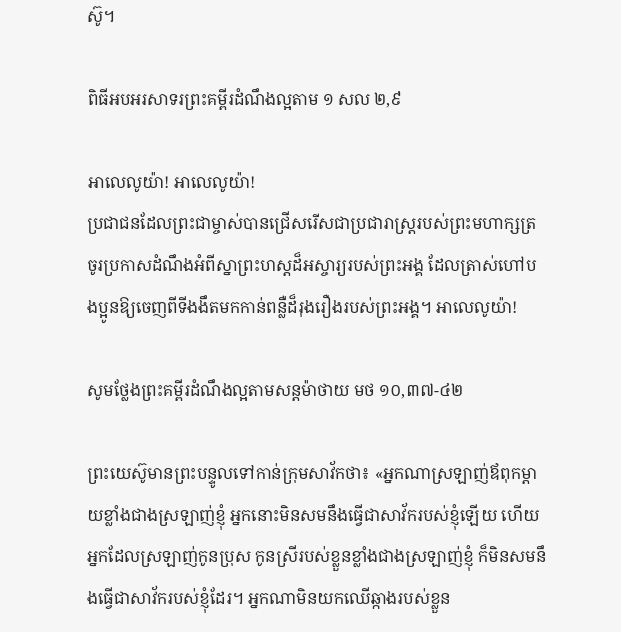ស៊ូ។

ពិធីអបអរសាទរព្រះគម្ពីរដំណឹងល្អតាម ១ សល ២,៩

អាលេលូយ៉ា! អាលេលូយ៉ា!
ប្រជាជនដែលព្រះជាម្ចាស់បានជ្រើសរើសជាប្រជារាស្ត្ររបស់ព្រះមហាក្សត្រ ចូរប្រកាសដំណឹងអំពីស្នាព្រះហស្តដ៏អស្ចារ្យរបស់ព្រះអង្គ ដែលត្រាស់ហៅបងប្អូនឱ្យចេញពីទីងងឹតមកកាន់ពន្លឺដ៏រុងរឿងរបស់ព្រះអង្គ។ អាលេលូយ៉ា!

សូមថ្លែងព្រះគម្ពីរដំណឹងល្អតាមសន្តម៉ាថាយ មថ ១០,៣៧-៤២

ព្រះយេស៊ូមានព្រះបន្ទូលទៅកាន់ក្រុមសាវ័កថា៖ «អ្នកណាស្រឡាញ់ឪពុកម្តាយខ្លាំងជាងស្រឡាញ់ខ្ញុំ អ្នកនោះមិនសមនឹងធ្វើជាសាវ័ករបស់ខ្ញុំឡើយ ហើយអ្នកដែលស្រឡាញ់កូនប្រុស កូនស្រីរបស់ខ្លួនខ្លាំងជាងស្រឡាញ់ខ្ញុំ ក៏មិនសមនឹងធ្វើជាសាវ័ករបស់ខ្ញុំដែរ។ អ្នកណាមិនយកឈើឆ្កាងរបស់ខ្លួន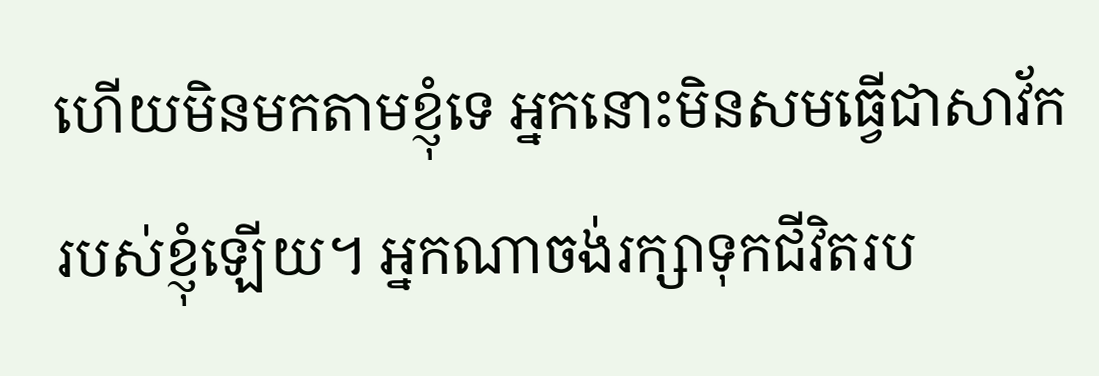ហើយមិនមកតាមខ្ញុំទេ អ្នកនោះមិនសមធ្វើជាសាវ័ករបស់ខ្ញុំឡើយ។ អ្នកណាចង់រក្សាទុកជីវិតរប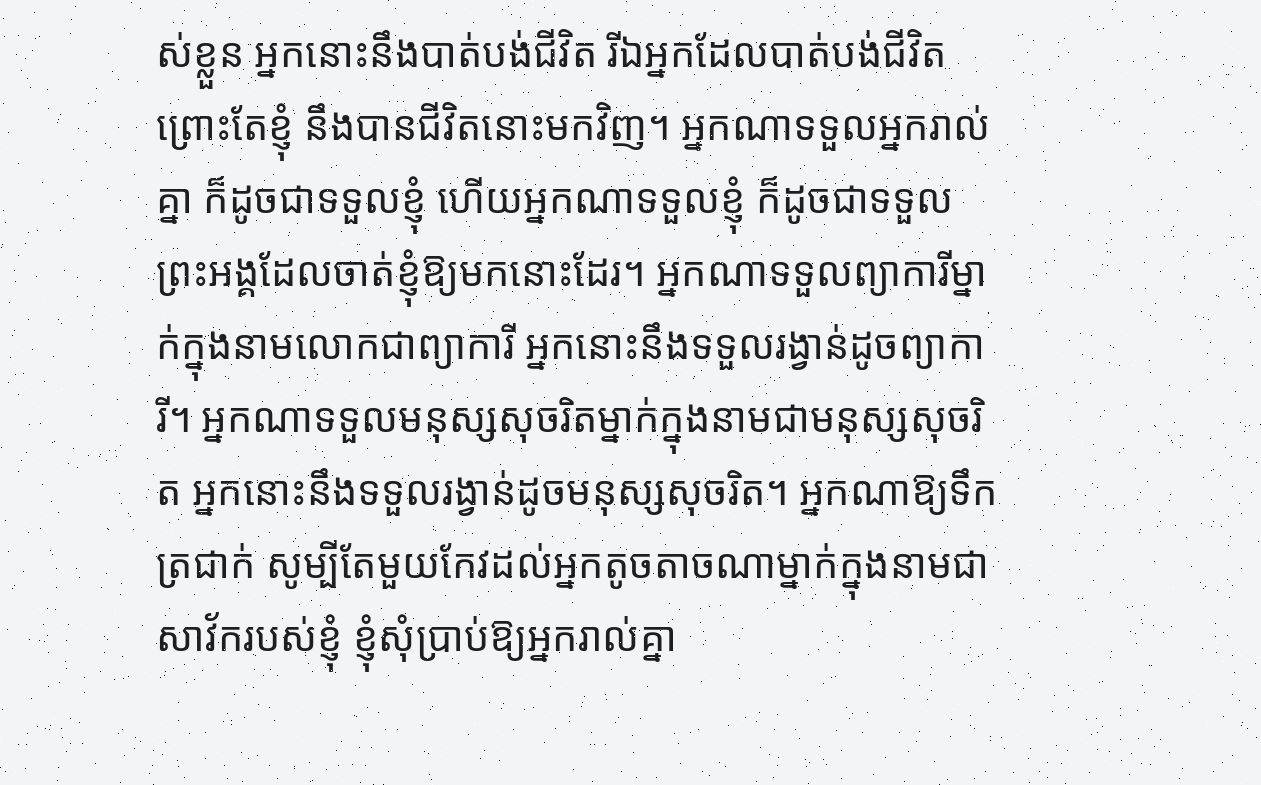ស់ខ្លួន អ្នកនោះនឹងបាត់បង់ជីវិត រីឯអ្នកដែលបាត់បង់ជីវិតព្រោះតែខ្ញុំ នឹងបានជីវិតនោះមកវិញ។ អ្នកណាទទួលអ្នករាល់គ្នា ក៏ដូចជាទទួលខ្ញុំ ហើយអ្នកណាទទួលខ្ញុំ ក៏ដូចជាទទួលព្រះអង្គដែលចាត់ខ្ញុំឱ្យមកនោះដែរ។ អ្នកណាទទួលព្យាការីម្នាក់ក្នុងនាមលោកជាព្យាការី អ្នកនោះនឹងទទួលរង្វាន់ដូចព្យាការី។ អ្នកណាទទួលមនុស្សសុចរិតម្នាក់ក្នុងនាមជាមនុស្សសុចរិត អ្នកនោះនឹងទទួលរង្វាន់ដូចមនុស្សសុចរិត។ អ្នកណាឱ្យទឹកត្រជាក់ សូម្បីតែមួយកែវដល់អ្នកតូចតាចណាម្នាក់ក្នុងនាមជាសាវ័ករបស់ខ្ញុំ ខ្ញុំសុំប្រាប់ឱ្យអ្នករាល់គ្នា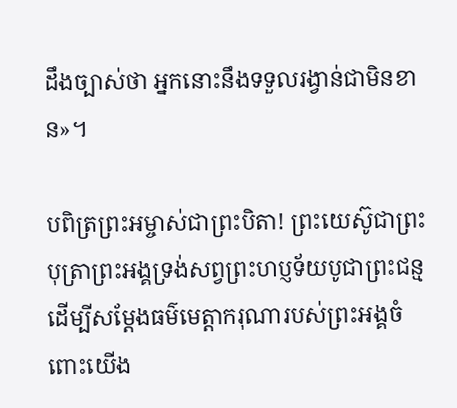ដឹងច្បាស់ថា អ្នកនោះនឹងទទួលរង្វាន់ជាមិនខាន»។

បពិត្រព្រះអម្ចាស់ជាព្រះបិតា! ព្រះយេស៊ូជាព្រះបុត្រាព្រះអង្គទ្រង់សព្វព្រះហប្ញទ័យបូជាព្រះជន្មដើម្បីសម្តែងធម៌មេត្តាករុណារបស់ព្រះអង្គចំពោះយើង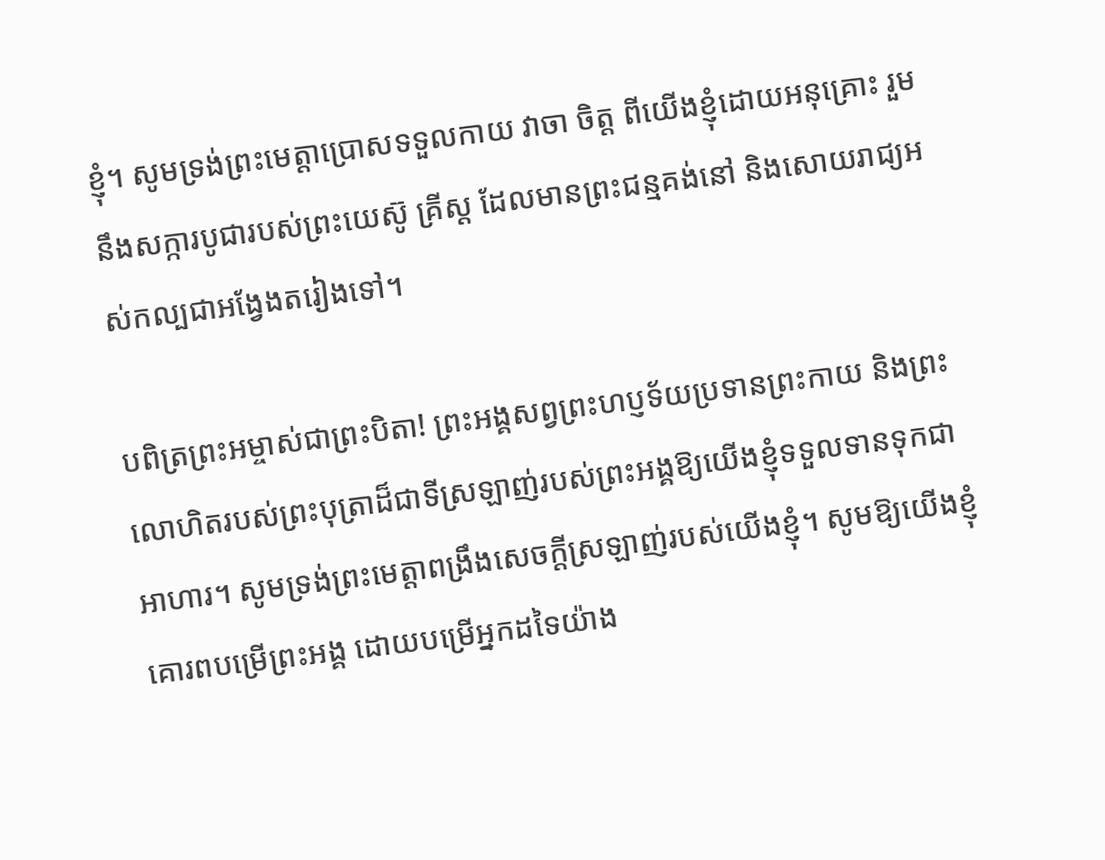ខ្ញុំ។ សូមទ្រង់ព្រះមេត្តាប្រោសទទួលកាយ វាចា ចិត្ត ពីយើងខ្ញុំដោយអនុគ្រោះ រួមនឹងសក្ការបូជារបស់ព្រះយេស៊ូ គ្រីស្ត ដែលមានព្រះជន្មគង់នៅ និងសោយរាជ្យអស់កល្បជាអង្វែងតរៀងទៅ។

បពិត្រព្រះអម្ចាស់ជាព្រះបិតា! ព្រះអង្គសព្វព្រះហប្ញទ័យប្រទានព្រះកាយ និងព្រះលោហិតរបស់ព្រះបុត្រាដ៏ជាទីស្រឡាញ់របស់ព្រះអង្គឱ្យយើងខ្ញុំទទួលទានទុកជាអាហារ។ សូមទ្រង់ព្រះមេត្តាពង្រឹងសេចក្តីស្រឡាញ់របស់យើងខ្ញុំ។ សូមឱ្យយើងខ្ញុំគោរពបម្រើព្រះអង្គ ដោយបម្រើអ្នកដទៃយ៉ាង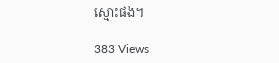ស្មោះផង។

383 Views